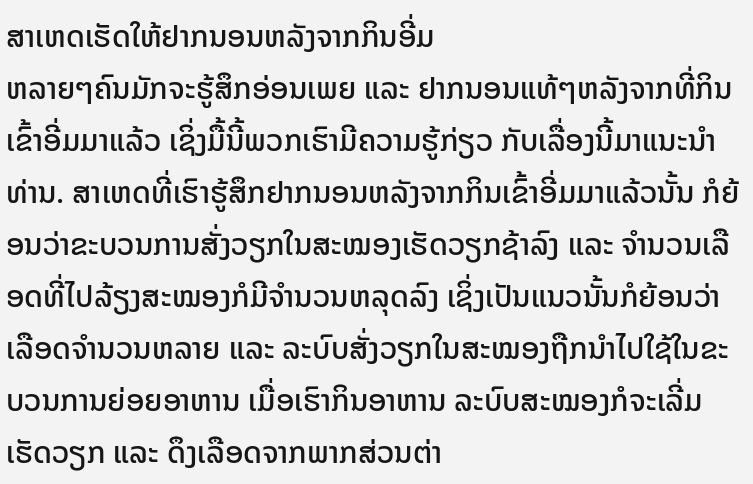ສາເຫດເຮັດໃຫ້ຢາກນອນຫລັງຈາກກິນອີ່ມ
ຫລາຍໆຄົນມັກຈະຮູ້ສຶກອ່ອນເພຍ ແລະ ຢາກນອນແທ້ໆຫລັງຈາກທີ່ກິນເຂົ້າອີ່ມມາແລ້ວ ເຊິ່ງມື້ນີ້ພວກເຮົາມີຄວາມຮູ້ກ່ຽວ ກັບເລື່ອງນີ້ມາແນະນຳທ່ານ. ສາເຫດທີ່ເຮົາຮູ້ສຶກຢາກນອນຫລັງຈາກກິນເຂົ້າອີ່ມມາແລ້ວນັ້ນ ກໍຍ້ອນວ່າຂະບວນການສັ່ງວຽກໃນສະໝອງເຮັດວຽກຊ້າລົງ ແລະ ຈຳນວນເລືອດທີ່ໄປລ້ຽງສະໝອງກໍມີຈຳນວນຫລຸດລົງ ເຊິ່ງເປັນແນວນັ້ນກໍຍ້ອນວ່າເລືອດຈຳນວນຫລາຍ ແລະ ລະບົບສັ່ງວຽກໃນສະໝອງຖືກນຳໄປໃຊ້ໃນຂະບວນການຍ່ອຍອາຫານ ເມື່ອເຮົາກິນອາຫານ ລະບົບສະໝອງກໍຈະເລີ່ມເຮັດວຽກ ແລະ ດຶງເລືອດຈາກພາກສ່ວນຕ່າ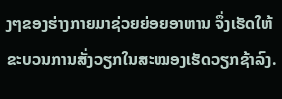ງໆຂອງຮ່າງກາຍມາຊ່ວຍຍ່ອຍອາຫານ ຈຶ່ງເຮັດໃຫ້ຂະບວນການສັ່ງວຽກໃນສະໝອງເຮັດວຽກຊ້າລົງ.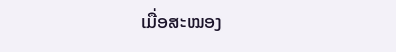ເມື່ອສະໝອງ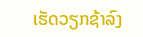ເຮັດວຽກຊ້າລົງ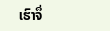ເຮົາຈຶ່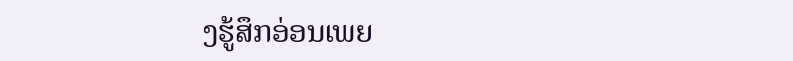ງຮູ້ສຶກອ່ອນເພຍ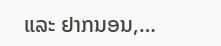ແລະ ຢາກນອນ,…